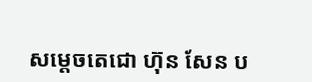សម្តេចតេជោ ហ៊ុន សែន ប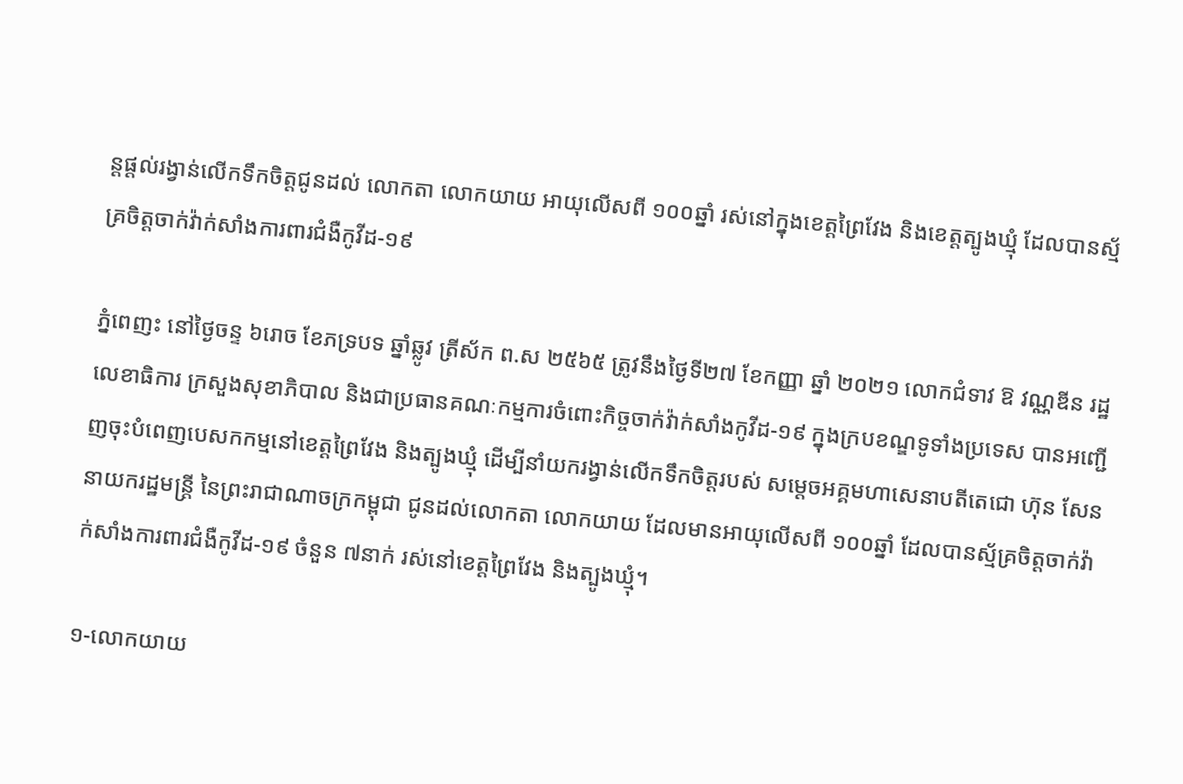ន្តផ្តល់រង្វាន់លើកទឹកចិត្តជូនដល់ លោកតា លោកយាយ អាយុលើសពី ១០០ឆ្នាំ រស់នៅក្នុងខេត្តព្រៃវែង និងខេត្តត្បូងឃ្មុំ ដែលបានស្ម័គ្រចិត្តចាក់វ៉ាក់សាំងការពារជំងឺកូវីដ-១៩

ភ្នំពេញះ នៅថ្ងៃចន្ទ ៦រោច ខែភទ្របទ ឆ្នាំឆ្លូវ ត្រីស័ក ព.ស ២៥៦៥ ត្រូវនឹងថ្ងៃទី២៧ ខែកញ្ញា ឆ្នាំ ២០២១ លោកជំទាវ ឱ វណ្ណឌីន រដ្ឋលេខាធិការ ក្រសួងសុខាភិបាល និងជាប្រធានគណៈកម្មការចំពោះកិច្ចចាក់វ៉ាក់សាំងកូវីដ-១៩ ក្នុងក្របខណ្ឌទូទាំងប្រទេស បានអញ្ជើញចុះបំពេញបេសកកម្មនៅខេត្តព្រៃវែង និងត្បូងឃ្មុំ ដើម្បីនាំយករង្វាន់លើកទឹកចិត្តរបស់ សម្តេចអគ្គមហាសេនាបតីតេជោ ហ៊ុន សែន នាយករដ្ឋមន្ត្រី នៃព្រះរាជាណាចក្រកម្ពុជា ជូនដល់លោកតា លោកយាយ ដែលមានអាយុលើសពី ១០០ឆ្នាំ ដែលបានស្ម័គ្រចិត្តចាក់វ៉ាក់សាំងការពារជំងឺកូវីដ-១៩ ចំនួន ៧នាក់ រស់នៅខេត្តព្រៃវែង និងត្បូងឃ្មុំ។

១-លោកយាយ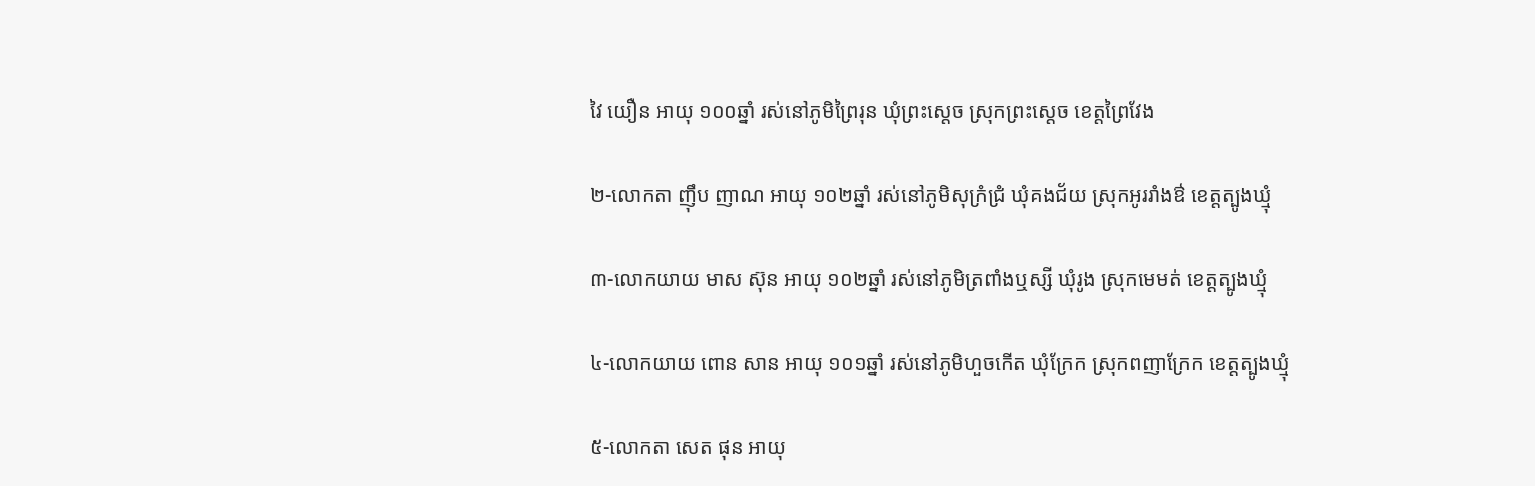វៃ យឿន អាយុ ១០០ឆ្នាំ រស់នៅភូមិព្រៃរុន ឃុំព្រះស្តេច ស្រុកព្រះស្តេច ខេត្តព្រៃវែង

២-លោកតា ញុឹប ញាណ អាយុ ១០២ឆ្នាំ រស់នៅភូមិសុក្រំជ្រំ ឃុំគងជ័យ ស្រុកអូររាំងឳ ខេត្តត្បូងឃ្មុំ

៣-លោកយាយ មាស ស៊ុន អាយុ ១០២ឆ្នាំ រស់នៅភូមិត្រពាំងឬស្សី ឃុំរូង ស្រុកមេមត់ ខេត្តត្បូងឃ្មុំ

៤-លោកយាយ ពោន សាន អាយុ ១០១ឆ្នាំ រស់នៅភូមិហួចកើត ឃុំក្រែក ស្រុកពញាក្រែក ខេត្តត្បូងឃ្មុំ

៥-លោកតា សេត ផុន អាយុ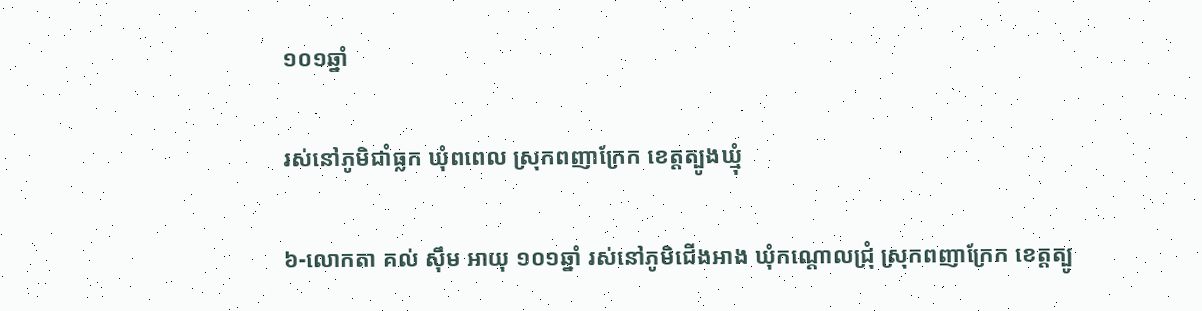១០១ឆ្នាំ

រស់នៅភូមិជាំធ្លក ឃុំពពេល ស្រុកពញាក្រែក ខេត្តត្បូងឃ្មុំ

៦-លោកតា គល់ សុឹម អាយុ ១០១ឆ្នាំ រស់នៅភូមិជើងអាង ឃុំកណ្តោលជ្រុំ ស្រុកពញាក្រែក ខេត្តត្បូ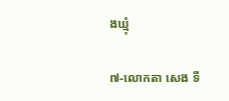ងឃ្មុំ

៧-លោកតា សេង ទី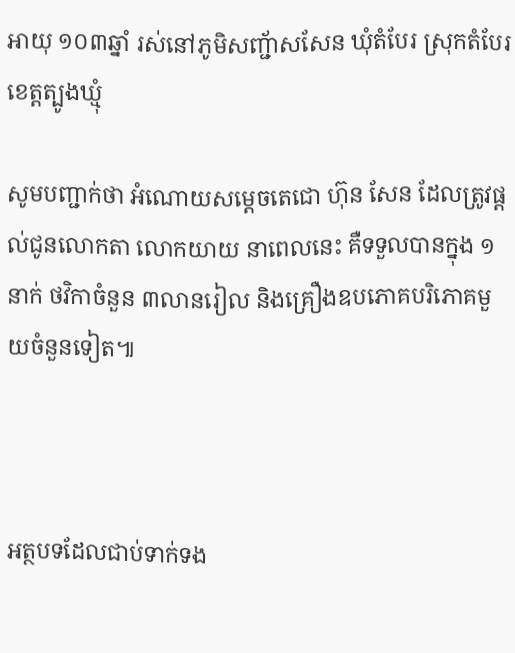អាយុ ១០៣ឆ្នាំ រស់នៅភូមិសញ្ជ័ាសសែន ឃុំតំបែរ ស្រុកតំបែរ ខេត្តត្បូងឃ្មុំ

សូមបញ្ជាក់ថា អំណោយសម្តេចតេជោ ហ៊ុន សែន ដែលត្រូវផ្តល់ជូនលោកតា លោកយាយ នាពេលនេះ គឺទទួលបានក្នុង ១នាក់ ថវិកាចំនួន ៣លានរៀល និងគ្រឿងឧបភោគបរិភោគមួយចំនួនទៀត៕



អត្ថបទដែលជាប់ទាក់ទង